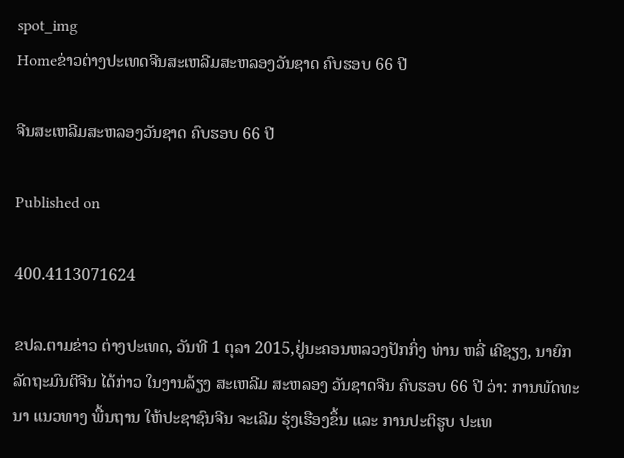spot_img
Homeຂ່າວຕ່າງປະເທດຈີນສະເຫລີມສະຫລອງວັນຊາດ ຄົບຮອບ 66 ປີ

ຈີນສະເຫລີມສະຫລອງວັນຊາດ ຄົບຮອບ 66 ປີ

Published on

400.4113071624

ຂປລ.ຕາມຂ່າວ ຕ່າງປະເທດ, ວັນທີ 1 ຕຸລາ 2015,ຢູ່ນະຄອນຫລວງປັກກິ່ງ ທ່ານ ຫລີ່ ເຄີຊຽງ, ນາຍົກ ລັດຖະມົນຕີຈີນ ໄດ້ກ່າວ ໃນງານລ້ຽງ ສະເຫລີມ ສະຫລອງ ວັນຊາດຈີນ ຄົບຮອບ 66 ປີ ວ່າ: ການພັດທະນາ ແນວທາງ ພື້ນຖານ ໃຫ້ປະຊາຊົນຈີນ ຈະເລີມ ຮຸ່ງເຮືອງຂຶ້ນ ແລະ ການປະຕິຮູບ ປະເທ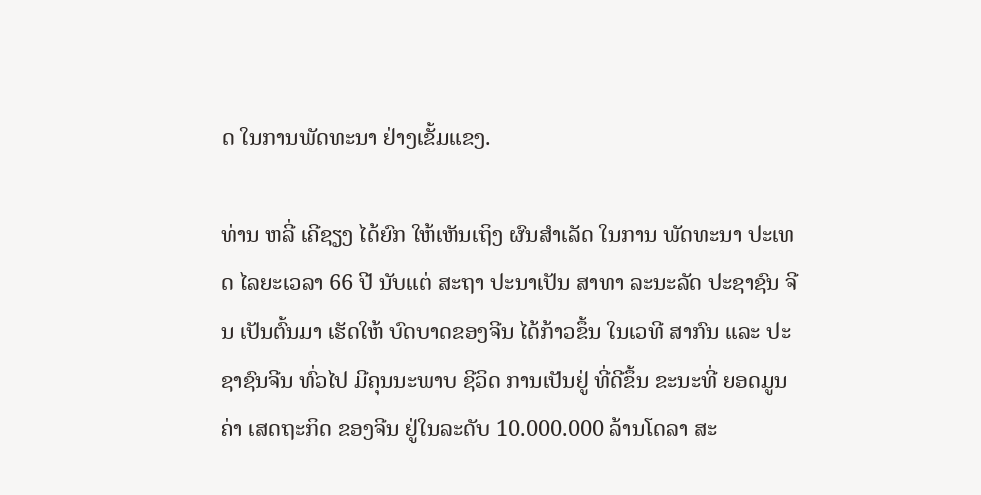ດ ໃນການພັດທະນາ ຢ່າງເຂັ້ມແຂງ.

ທ່ານ ຫລີ່ ເຄີຊຽງ ໄດ້ຍົກ ໃຫ້ເຫັນເຖິງ ຜົນສຳເລັດ ໃນການ ພັດທະນາ ປະເທດ ໄລຍະເວລາ 66 ປີ ນັບແຕ່ ສະຖາ ປະນາເປັນ ສາທາ ລະນະລັດ ປະຊາຊົນ ຈີນ ເປັນຕົ້ນມາ ເຮັດໃຫ້ ບົດບາດຂອງຈີນ ໄດ້ກ້າວຂຶ້ນ ໃນເວທີ ສາກົນ ແລະ ປະຊາຊົນຈີນ ທົ່ວໄປ ມີຄຸນນະພາບ ຊີວິດ ການເປັນຢູ່ ທີ່ດີຂຶ້ນ ຂະນະທີ່ ຍອດມູນຄ່າ ເສດຖະກິດ ຂອງຈີນ ຢູ່ໃນລະດັບ 10.000.000 ລ້ານໂດລາ ສະ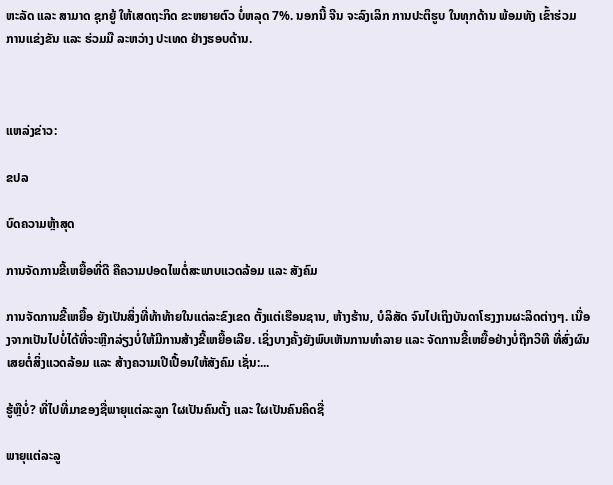ຫະລັດ ແລະ ສາມາດ ຊຸກຍູ້ ໃຫ້ເສດຖະກິດ ຂະຫຍາຍຕົວ ບໍ່ຫລຸດ 7%. ນອກນີ້ ຈີນ ຈະລົງເລິກ ການປະຕິຮູບ ໃນທຸກດ້ານ ພ້ອມທັງ ເຂົ້າຮ່ວມ ການແຂ່ງຂັນ ແລະ ຮ່ວມມື ລະຫວ່າງ ປະເທດ ຢ່າງຮອບດ້ານ.



ແຫລ່ງຂ່າວ:

ຂປລ

ບົດຄວາມຫຼ້າສຸດ

ການຈັດການຂີ້ເຫຍື້ອທີ່ດີ ຄືຄວາມປອດໄພຕໍ່ສະພາບແວດລ້ອມ ແລະ ສັງຄົມ

ການຈັດການຂີ້ເຫຍື້ອ ຍັງເປັນສິ່ງທີ່ທ້າທ້າຍໃນແຕ່ລະຂົງເຂດ ຕັ້ງແຕ່ເຮືອນຊານ, ຫ້າງຮ້ານ, ບໍລິສັດ ຈົນໄປເຖິງບັນດາໂຮງງານຜະລິດຕ່າງໆ. ເນື່ອງຈາກເປັນໄປບໍ່ໄດ້ທີ່ຈະຫຼີກລ່ຽງບໍ່ໃຫ້ມີການສ້າງຂີ້ເຫຍື້ອເລີຍ. ເຊິ່ງບາງຄັ້ງຍັງພົບເຫັນການທຳລາຍ ແລະ ຈັດການຂີ້ເຫຍື້ອຢ່າງບໍ່ຖືກວິທີ ທີ່ສົ່ງຜົນເສຍຕໍ່ສິ່ງແວດລ້ອມ ແລະ ສ້າງຄວາມເປີເປື້ອນໃຫ້ສັງຄົມ ເຊັ່ນ:...

ຮູ້ຫຼືບໍ່? ທີ່ໄປທີ່ມາຂອງຊື່ພາຍຸແຕ່ລະລູກ ໃຜເປັນຄົນຕັ້ງ ແລະ ໃຜເປັນຄົນຄິດຊື່

ພາຍຸແຕ່ລະລູ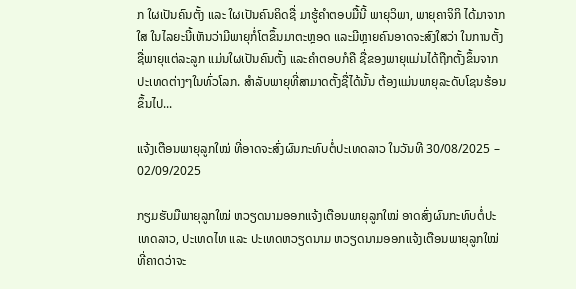ກ ໃຜເປັນຄົນຕັ້ງ ແລະ ໃຜເປັນຄົນຄິດຊື່ ມາຮູ້ຄຳຕອບມື້ນີ້ ພາຍຸວິພາ, ພາຍຸຄາຈິກິ ໄດ້ມາຈາກໃສ ໃນໄລຍະນີ້ເຫັນວ່າມີພາຍຸກໍ່ໂຕຂຶ້ນມາຕະຫຼອດ ແລະມີຫຼາຍຄົນອາດຈະສົງໃສວ່າ ໃນການຕັ້ງຊື່ພາຍຸແຕ່ລະລູກ ແມ່ນໃຜເປັນຄົນຕັ້ງ ແລະຄໍາຕອບກໍຄື ຊື່ຂອງພາຍຸແມ່ນໄດ້ຖືກຕັ້ງຂຶ້ນຈາກປະເທດຕ່າງໆໃນທົ່ວໂລກ. ສຳລັບພາຍຸທີ່ສາມາດຕັ້ງຊື່ໄດ້ນັ້ນ ຕ້ອງແມ່ນພາຍຸລະດັບໂຊນຮ້ອນຂຶ້ນໄປ...

ແຈ້ງເຕືອນພາຍຸລູກໃໝ່ ທີ່ອາດຈະສົ່ງຜົນກະທົບຕໍ່ປະເທດລາວ ໃນວັນທີ 30/08/2025 – 02/09/2025

ກຽມຮັບມືພາຍຸລູກໃໝ່ ຫວຽດນາມອອກແຈ້ງເຕືອນພາຍຸລູກໃໝ່ ອາດສົ່ງຜົນກະທົບຕໍ່ປະເທດລາວ, ປະເທດໄທ ແລະ ປະເທດຫວຽດນາມ ຫວຽດນາມອອກແຈ້ງເຕືອນພາຍຸລູກໃໝ່ ທີ່ຄາດວ່າຈະ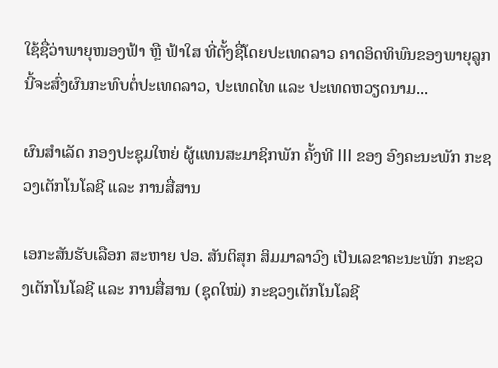ໃຊ້ຊື່ວ່າພາຍຸໜອງຟ້າ ຫຼື ຟ້າໃສ ທີ່ຕັ້ງຊື່ໂດຍປະເທດລາວ ຄາດອິດທິພົນຂອງພາຍຸລູກນີ້ຈະສົ່ງຜົນກະທົບຕໍ່ປະເທດລາວ, ປະເທດໄທ ແລະ ປະເທດຫວຽດນາມ...

ຜົນສໍາເລັດ ກອງປະຊຸມໃຫຍ່ ຜູ້ແທນສະມາຊິກພັກ ຄັ້ງທີ III ຂອງ ອົງຄະນະພັກ ກະຊວງເຕັກໂນໂລຊີ ແລະ ການສື່ສານ

ເອກະສັນຮັບເລືອກ ສະຫາຍ ປອ. ສັນຕິສຸກ ສິມມາລາວົງ ເປັນເລຂາຄະນະພັກ ກະຊວງເຕັກໂນໂລຊີ ແລະ ການສື່ສານ (ຊຸດໃໝ່) ກະຊວງເຕັກໂນໂລຊີ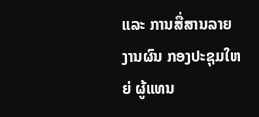ແລະ ການສື່ສານລາຍງານຜົນ ກອງປະຊຸມໃຫຍ່ ຜູ້ແທນ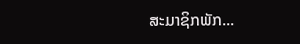ສະມາຊິກພັກ...